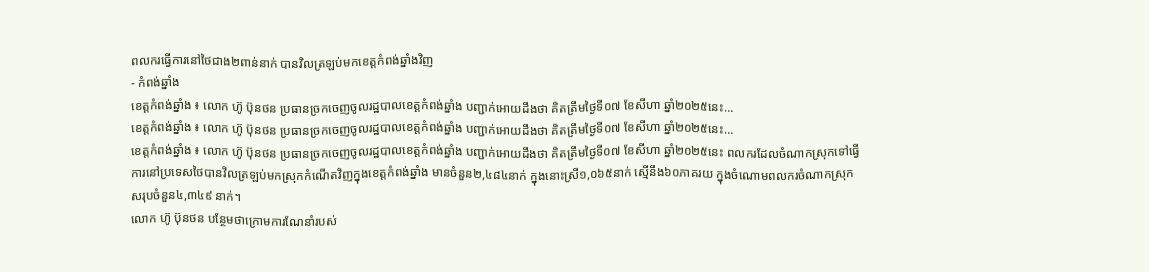ពលករធ្វើការនៅថៃជាង២ពាន់នាក់ បានវិលត្រឡប់មកខេត្តកំពង់ឆ្នាំងវិញ
- កំពង់ឆ្នាំង
ខេត្តកំពង់ឆ្នាំង ៖ លោក ហ៊ូ ប៊ុនថន ប្រធានច្រកចេញចូលរដ្ឋបាលខេត្តកំពង់ឆ្នាំង បញ្ជាក់អោយដឹងថា គិតត្រឹមថ្ងៃទី០៧ ខែសីហា ឆ្នាំ២០២៥នេះ…
ខេត្តកំពង់ឆ្នាំង ៖ លោក ហ៊ូ ប៊ុនថន ប្រធានច្រកចេញចូលរដ្ឋបាលខេត្តកំពង់ឆ្នាំង បញ្ជាក់អោយដឹងថា គិតត្រឹមថ្ងៃទី០៧ ខែសីហា ឆ្នាំ២០២៥នេះ…
ខេត្តកំពង់ឆ្នាំង ៖ លោក ហ៊ូ ប៊ុនថន ប្រធានច្រកចេញចូលរដ្ឋបាលខេត្តកំពង់ឆ្នាំង បញ្ជាក់អោយដឹងថា គិតត្រឹមថ្ងៃទី០៧ ខែសីហា ឆ្នាំ២០២៥នេះ ពលករដែលចំណាកស្រុកទៅធ្វើការនៅប្រទេសថៃបានវិលត្រឡប់មកស្រុកកំណើតវិញក្នុងខេត្តកំពង់ឆ្នាំង មានចំនួន២,៤៨៤នាក់ ក្នុងនោះស្រី១,០៦៥នាក់ ស្មើនឹង៦០ភាគរយ ក្នុងចំណោមពលករចំណាកស្រុកសរុបចំនួន៤,៣៤៩ នាក់។
លោក ហ៊ូ ប៊ុនថន បន្ថែមថាក្រោមការណែនាំរបស់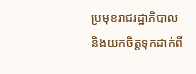ប្រមុខរាជរដ្ឋាភិបាល និងយកចិត្តទុកដាក់ពី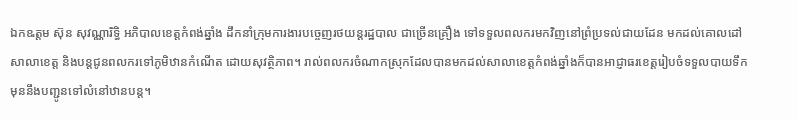ឯកឩត្តម ស៊ុន សុវណ្ណារិទ្ធិ អភិបាលខេត្តកំពង់ឆ្នាំង ដឹកនាំក្រុមការងារបច្ចេញរថយន្តរដ្ឋបាល ជាច្រើនគ្រឿង ទៅទទួលពលករមកវិញនៅព្រំប្រទល់ជាយដែន មកដល់គោលដៅសាលាខេត្ត និងបន្តជូនពលករទៅភូមិឋានកំណើត ដោយសុវត្ថិភាព។ រាល់ពលករចំណាកស្រុកដែលបានមកដល់សាលាខេត្តកំពង់ឆ្នាំងក៏បានអាជ្ញាធរខេត្តរៀបចំទទួលបាយទឹកមុននឹងបញ្ជូនទៅលំនៅឋានបន្ត។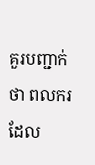គួរបញ្ជាក់ថា ពលករដែល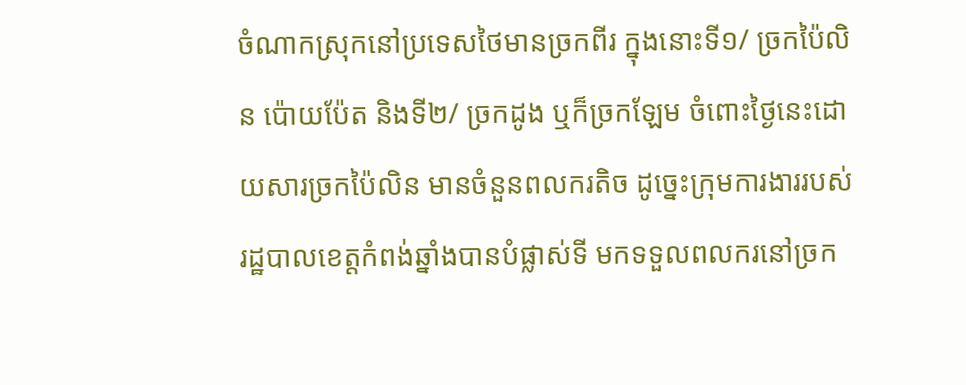ចំណាកស្រុកនៅប្រទេសថៃមានច្រកពីរ ក្នុងនោះទី១/ ច្រកប៉ៃលិន ប៉ោយប៉ែត និងទី២/ ច្រកដូង ឬក៏ច្រកឡែម ចំពោះថ្ងៃនេះដោយសារច្រកប៉ៃលិន មានចំនួនពលករតិច ដូច្នេះក្រុមការងាររបស់រដ្ឋបាលខេត្តកំពង់ឆ្នាំងបានបំផ្លាស់ទី មកទទួលពលករនៅច្រក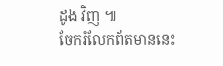ដូង វិញ ៕
ចែករំលែកព័តមាននេះ